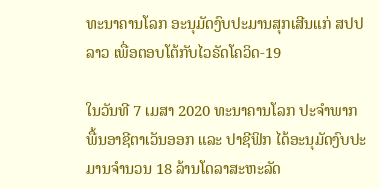ທະນາຄານໂລກ ອະນຸມັດງົບປະມານສຸກເສີນແກ່ ສປປ ລາວ ເພື່ອຕອບໂຕ້ກັບໄວຣັດໂຄວິດ-19

ໃນວັນທີ 7 ເມສາ 2020 ທະນາຄານໂລກ ປະຈໍາພາກພື້ນອາຊີຕາເວັນອອກ ແລະ ປາຊີຟິກ ໄດ້ອະນຸມັດງົບປະມານຈຳນວນ 18 ລ້ານໂດລາສະຫະລັດ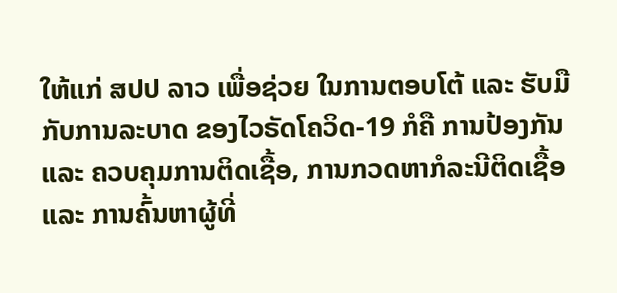ໃຫ້ແກ່ ສປປ ລາວ ເພື່ອຊ່ວຍ ໃນການຕອບໂຕ້ ແລະ ຮັບມື ກັບການລະບາດ ຂອງໄວຣັດໂຄວິດ-19 ກໍຄື ການປ້ອງກັນ ແລະ ຄວບຄຸມການຕິດເຊື້ອ, ການກວດຫາກໍລະນີຕິດເຊື້ອ ແລະ ການຄົ້ນຫາຜູ້ທີ່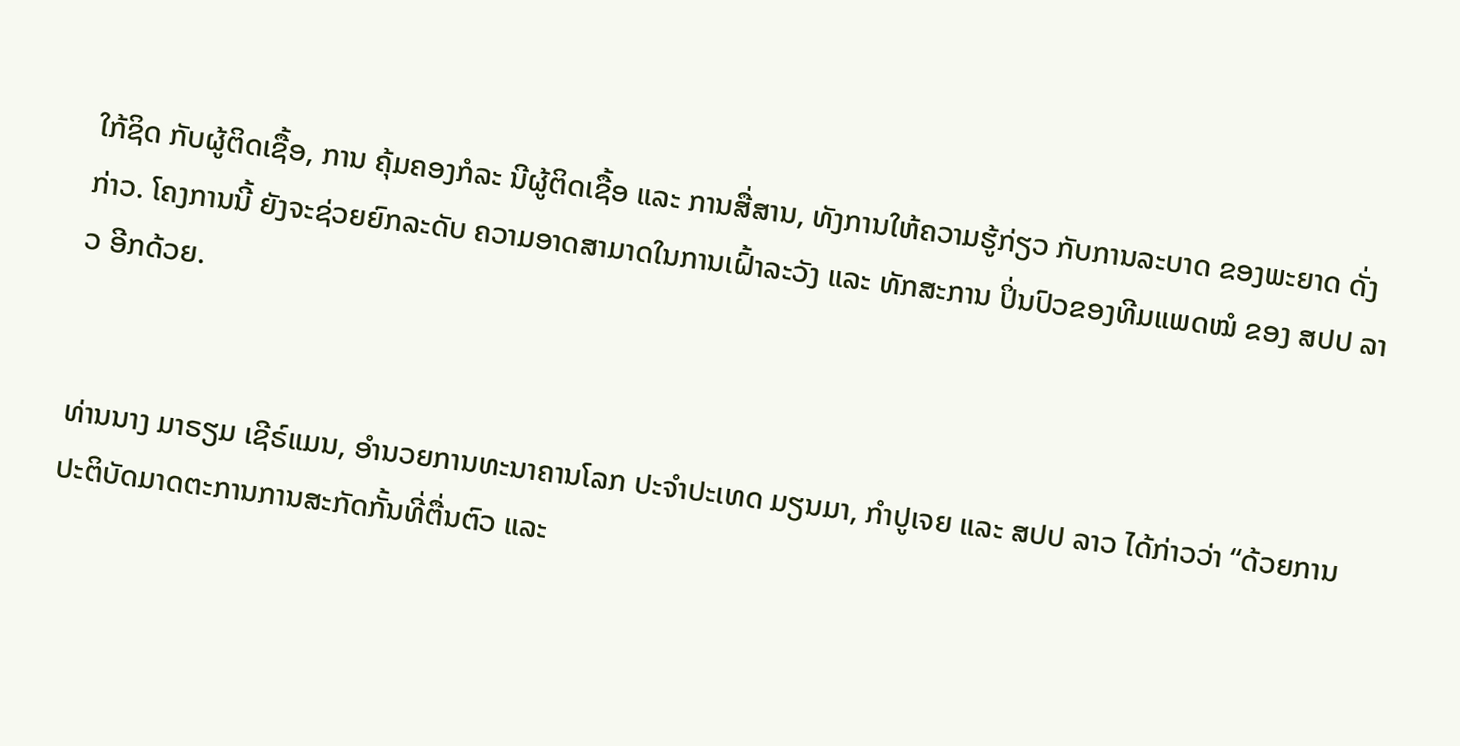ໃກ້ຊິດ ກັບຜູ້ຕິດເຊື້ອ, ການ ຄຸ້ມຄອງກໍລະ ນີຜູ້ຕິດເຊື້ອ ແລະ ການສື່ສານ, ທັງການໃຫ້ຄວາມຮູ້ກ່ຽວ ກັບການລະບາດ ຂອງພະຍາດ ດັ່ງກ່າວ. ໂຄງການນີ້ ຍັງຈະຊ່ວຍຍົກລະດັບ ຄວາມອາດສາມາດໃນການເຝົ້າລະວັງ ແລະ ທັກສະການ ປິ່ນປົວຂອງທີມແພດໝໍ ຂອງ ສປປ ລາວ ອີກດ້ວຍ.


ທ່ານນາງ ມາຣຽມ ເຊີຣ໌ແມນ, ອຳນວຍການທະນາຄານໂລກ ປະຈໍາປະເທດ ມຽນມາ, ກໍາປູເຈຍ ແລະ ສປປ ລາວ ໄດ້ກ່າວວ່າ “ດ້ວຍການປະຕິບັດມາດຕະການການສະກັດກັ້ນທີ່ຕື່ນຕົວ ແລະ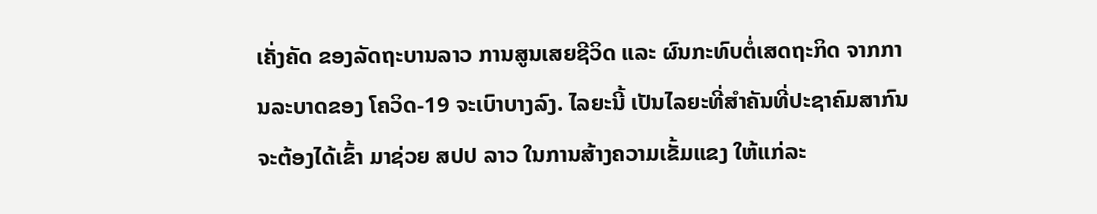ເຄັ່ງຄັດ ຂອງລັດຖະບານລາວ ການສູນເສຍຊີວິດ ແລະ ຜົນກະທົບຕໍ່ເສດຖະກິດ ຈາກການລະບາດຂອງ ໂຄວິດ-19 ຈະເບົາບາງລົງ. ໄລຍະນີ້ ເປັນໄລຍະທີ່ສໍາຄັນທີ່ປະຊາຄົມສາກົນ ຈະຕ້ອງໄດ້ເຂົ້າ ມາຊ່ວຍ ສປປ ລາວ ໃນການສ້າງຄວາມເຂັ້ມແຂງ ໃຫ້ແກ່ລະ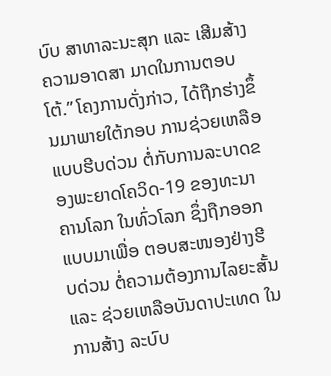ບົບ ສາທາລະນະສຸກ ແລະ ເສີມສ້າງຄວາມອາດສາ ມາດໃນການຕອບໂຕ້.” ໂຄງການດັ່ງກ່າວ, ໄດ້ຖືກຮ່າງຂຶ້ນມາພາຍໃຕ້ກອບ ການຊ່ວຍເຫລືອແບບຮີບດ່ວນ ຕໍ່ກັບການລະບາດຂອງພະຍາດໂຄວິດ-19 ຂອງທະນາຄານໂລກ ໃນທົ່ວໂລກ ຊຶ່ງຖືກອອກແບບມາເພື່ອ ຕອບສະໜອງຢ່າງຮີບດ່ວນ ຕໍ່ຄວາມຕ້ອງການໄລຍະສັ້ນ ແລະ ຊ່ວຍເຫລືອບັນດາປະເທດ ໃນການສ້າງ ລະບົບ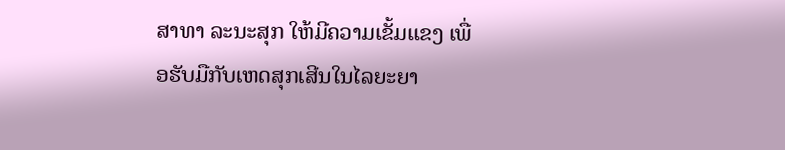ສາທາ ລະນະສຸກ ໃຫ້ມີຄວາມເຂັ້ມແຂງ ເພື່ອຮັບມືກັບເຫດສຸກເສີນໃນໄລຍະຍາ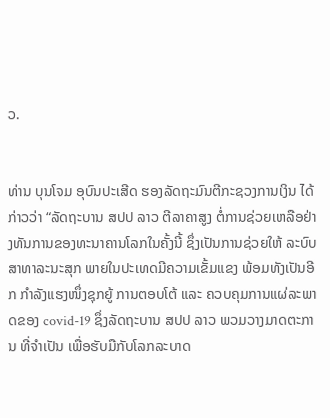ວ.


ທ່ານ ບຸນໂຈມ ອຸບົນປະເສີດ ຮອງລັດຖະມົນຕີກະຊວງການເງິນ ໄດ້ກ່າວວ່າ “ລັດຖະບານ ສປປ ລາວ ຕີລາຄາສູງ ຕໍ່ການຊ່ວຍເຫລືອຢ່າງທັນການຂອງທະນາຄານໂລກໃນຄັ້ງນີ້ ຊຶ່ງເປັນການຊ່ວຍໃຫ້ ລະບົບສາທາລະນະສຸກ ພາຍໃນປະເທດມີຄວາມເຂັ້ມແຂງ ພ້ອມທັງເປັນອີກ ກຳລັງແຮງໜຶ່ງຊຸກຍູ້ ການຕອບໂຕ້ ແລະ ຄວບຄຸມການແຜ່ລະພາດຂອງ covid-19 ຊຶ່ງລັດຖະບານ ສປປ ລາວ ພວມວາງມາດຕະການ ທີ່ຈຳເປັນ ເພື່ອຮັບມືກັບໂລກລະບາດ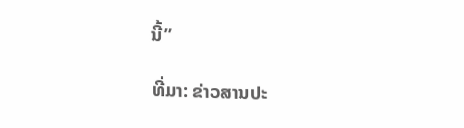ນີ້”

ທີ່ມາ: ຂ່າວສານປະ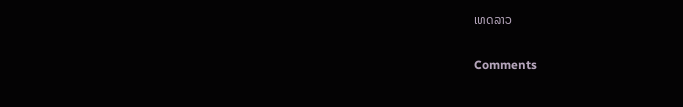ເທດລາວ

Comments